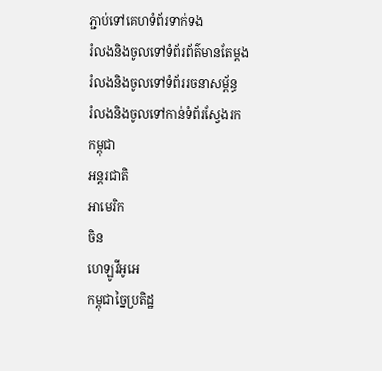ភ្ជាប់ទៅគេហទំព័រទាក់ទង
រំលងនិងចូលទៅទំព័រព័ត៌មានតែម្តង
រំលងនិងចូលទៅទំព័ររចនាសម្ព័ន្ធ
រំលងនិងចូលទៅកាន់ទំព័រស្វែងរក
កម្ពុជា
អន្តរជាតិ
អាមេរិក
ចិន
ហេឡូវីអូអេ
កម្ពុជាច្នៃប្រតិដ្ឋ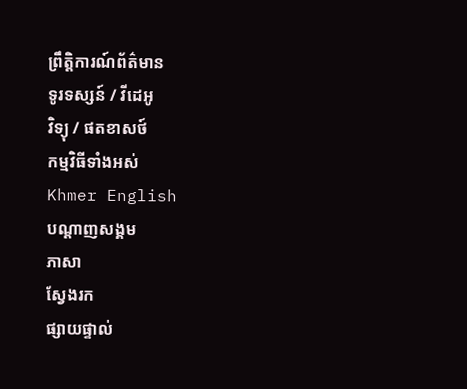ព្រឹត្តិការណ៍ព័ត៌មាន
ទូរទស្សន៍ / វីដេអូ
វិទ្យុ / ផតខាសថ៍
កម្មវិធីទាំងអស់
Khmer English
បណ្តាញសង្គម
ភាសា
ស្វែងរក
ផ្សាយផ្ទាល់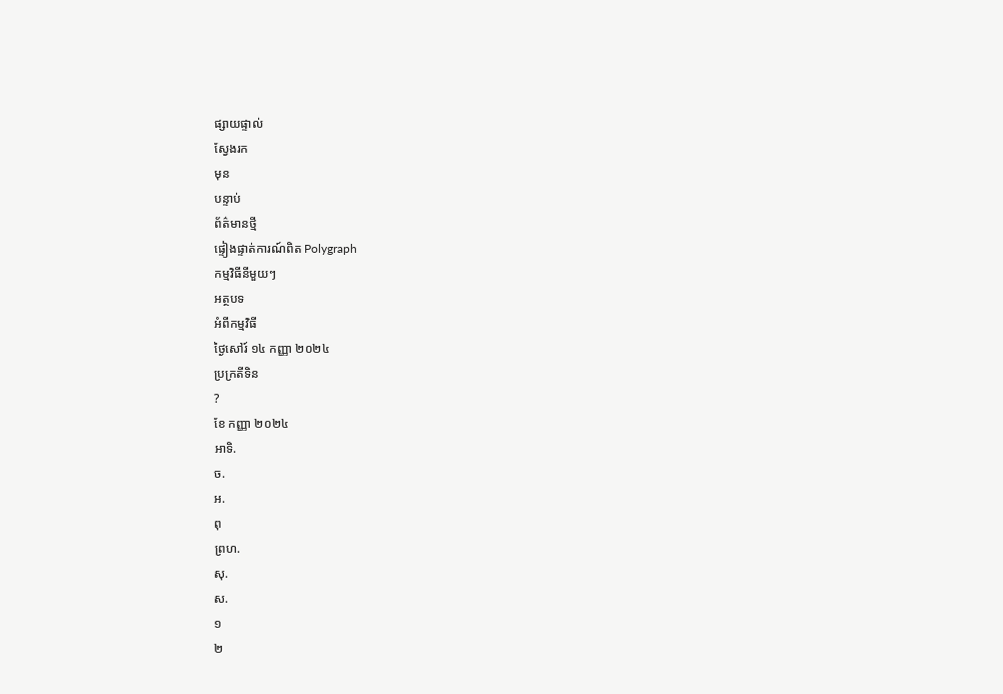ផ្សាយផ្ទាល់
ស្វែងរក
មុន
បន្ទាប់
ព័ត៌មានថ្មី
ផ្ទៀងផ្ទាត់ការណ៍ពិត Polygraph
កម្មវិធីនីមួយៗ
អត្ថបទ
អំពីកម្មវិធី
ថ្ងៃសៅរ៍ ១៤ កញ្ញា ២០២៤
ប្រក្រតីទិន
?
ខែ កញ្ញា ២០២៤
អាទិ.
ច.
អ.
ពុ
ព្រហ.
សុ.
ស.
១
២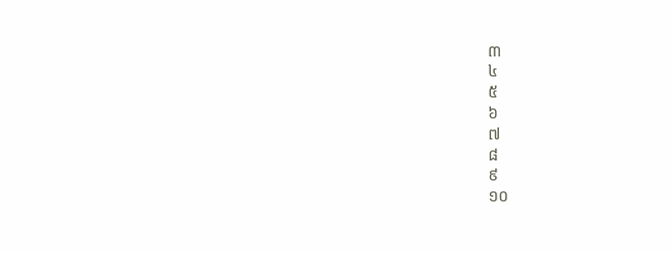៣
៤
៥
៦
៧
៨
៩
១០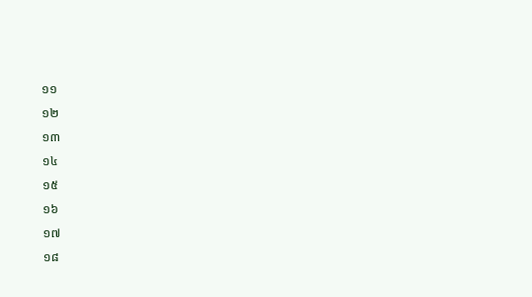១១
១២
១៣
១៤
១៥
១៦
១៧
១៨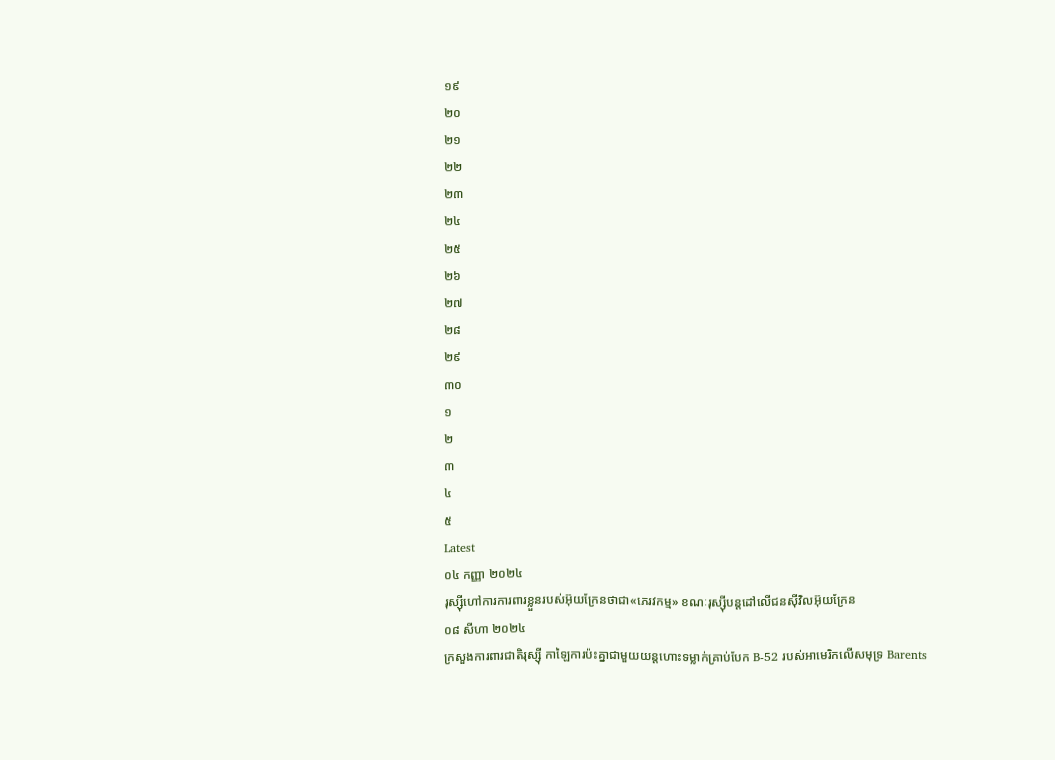១៩
២០
២១
២២
២៣
២៤
២៥
២៦
២៧
២៨
២៩
៣០
១
២
៣
៤
៥
Latest
០៤ កញ្ញា ២០២៤
រុស្ស៊ីហៅការការពារខ្លួនរបស់អ៊ុយក្រែនថាជា«ភេរវកម្ម» ខណៈរុស្ស៊ីបន្តដៅលើជនស៊ីវិលអ៊ុយក្រែន
០៨ សីហា ២០២៤
ក្រសួងការពារជាតិរុស្ស៊ី កាឡៃការប៉ះគ្នាជាមួយយន្តហោះទម្លាក់គ្រាប់បែក B-52 របស់អាមេរិកលើសមុទ្រ Barents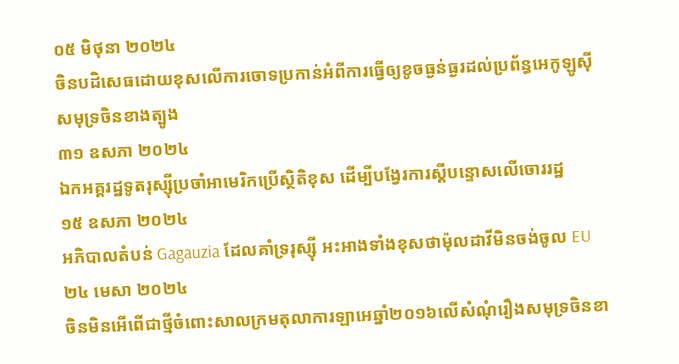០៥ មិថុនា ២០២៤
ចិនបដិសេធដោយខុសលើការចោទប្រកាន់អំពីការធ្វើឲ្យខូចធ្ងន់ធ្ងរដល់ប្រព័ន្ធអេកូឡូស៊ីសមុទ្រចិនខាងត្បូង
៣១ ឧសភា ២០២៤
ឯកអគ្គរដ្ឋទូតរុស្ស៊ីប្រចាំអាមេរិកប្រើស្ថិតិខុស ដើម្បីបង្វែរការស្តីបន្ទោសលើចោររដ្ឋ
១៥ ឧសភា ២០២៤
អភិបាលតំបន់ Gagauzia ដែលគាំទ្ររុស្ស៊ី អះអាងទាំងខុសថាម៉ុលដាវីមិនចង់ចូល EU
២៤ មេសា ២០២៤
ចិនមិនអើពើជាថ្មីចំពោះសាលក្រមតុលាការឡាអេឆ្នាំ២០១៦លើសំណុំរឿងសមុទ្រចិនខា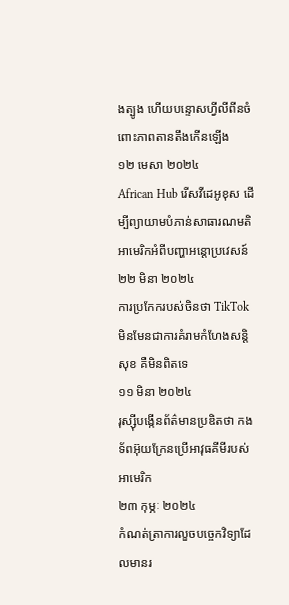ងត្បូង ហើយបន្ទោសហ្វីលីពីនចំពោះភាពតានតឹងកើនឡើង
១២ មេសា ២០២៤
African Hub រើសវីដេអូខុស ដើម្បីព្យាយាមបំភាន់សាធារណមតិអាមេរិកអំពីបញ្ហាអន្តោប្រវេសន៍
២២ មិនា ២០២៤
ការប្រកែករបស់ចិនថា TikTok មិនមែនជាការគំរាមកំហែងសន្តិសុខ គឺមិនពិតទេ
១១ មិនា ២០២៤
រុស្ស៊ីបង្កើនព័ត៌មានប្រឌិតថា កងទ័ពអ៊ុយក្រែនប្រើអាវុធគីមីរបស់អាមេរិក
២៣ កុម្ភៈ ២០២៤
កំណត់ត្រាការលួចបច្ចេកវិទ្យាដែលមានរ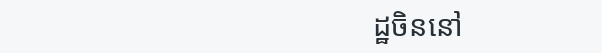ដ្ឋចិននៅ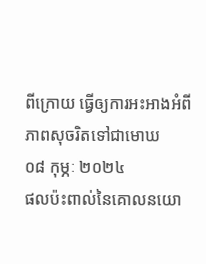ពីក្រោយ ធ្វើឲ្យការអះអាងអំពីភាពសុចរិតទៅជាមោឃ
០៨ កុម្ភៈ ២០២៤
ផលប៉ះពាល់នៃគោលនយោ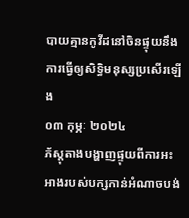បាយគ្មានកូវីដនៅចិនផ្ទុយនឹងការធ្វើឲ្យសិទ្ធិមនុស្សប្រសើរឡើង
០៣ កុម្ភៈ ២០២៤
ភ័ស្តុតាងបង្ហាញផ្ទុយពីការអះអាងរបស់បក្សកាន់អំណាចបង់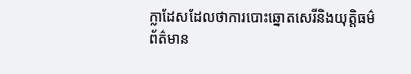ក្លាដែសដែលថាការបោះឆ្នោតសេរីនិងយុត្តិធម៌
ព័ត៌មាន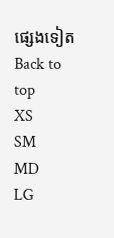ផ្សេងទៀត
Back to top
XS
SM
MD
LG